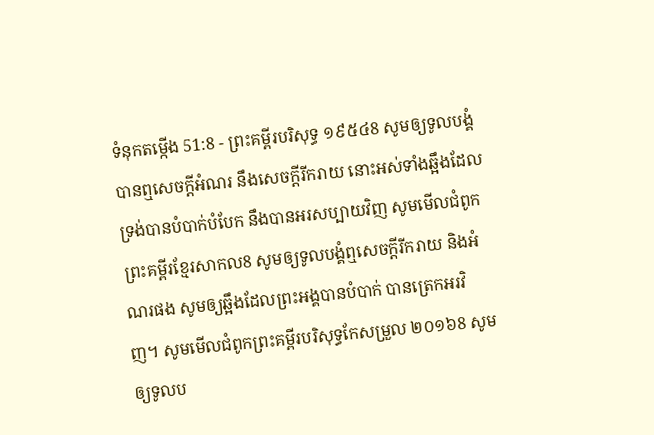ទំនុកតម្កើង 51:8 - ព្រះគម្ពីរបរិសុទ្ធ ១៩៥៤8 សូមឲ្យទូលបង្គំបានឮសេចក្ដីអំណរ នឹងសេចក្ដីរីករាយ នោះអស់ទាំងឆ្អឹងដែលទ្រង់បានបំបាក់បំបែក នឹងបានអរសប្បាយវិញ សូមមើលជំពូកព្រះគម្ពីរខ្មែរសាកល8 សូមឲ្យទូលបង្គំឮសេចក្ដីរីករាយ និងអំណរផង សូមឲ្យឆ្អឹងដែលព្រះអង្គបានបំបាក់ បានត្រេកអរវិញ។ សូមមើលជំពូកព្រះគម្ពីរបរិសុទ្ធកែសម្រួល ២០១៦8 សូមឲ្យទូលប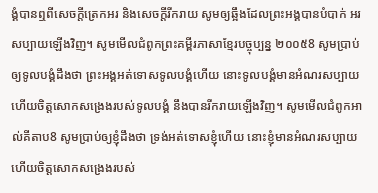ង្គំបានឮពីសេចក្ដីត្រេកអរ និងសេចក្ដីរីករាយ សូមឲ្យឆ្អឹងដែលព្រះអង្គបានបំបាក់ អរសប្បាយឡើងវិញ។ សូមមើលជំពូកព្រះគម្ពីរភាសាខ្មែរបច្ចុប្បន្ន ២០០៥8 សូមប្រាប់ឲ្យទូលបង្គំដឹងថា ព្រះអង្គអត់ទោសទូលបង្គំហើយ នោះទូលបង្គំមានអំណរសប្បាយ ហើយចិត្តសោកសង្រេងរបស់ទូលបង្គំ នឹងបានរីករាយឡើងវិញ។ សូមមើលជំពូកអាល់គីតាប8 សូមប្រាប់ឲ្យខ្ញុំដឹងថា ទ្រង់អត់ទោសខ្ញុំហើយ នោះខ្ញុំមានអំណរសប្បាយ ហើយចិត្តសោកសង្រេងរបស់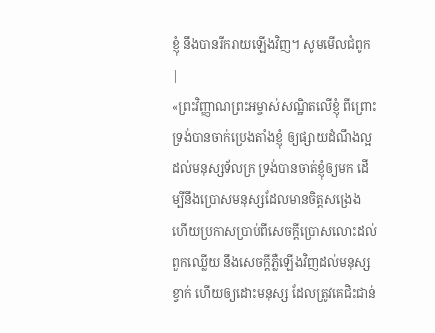ខ្ញុំ នឹងបានរីករាយឡើងវិញ។ សូមមើលជំពូក |
«ព្រះវិញ្ញាណព្រះអម្ចាស់សណ្ឋិតលើខ្ញុំ ពីព្រោះទ្រង់បានចាក់ប្រេងតាំងខ្ញុំ ឲ្យផ្សាយដំណឹងល្អដល់មនុស្សទ័លក្រ ទ្រង់បានចាត់ខ្ញុំឲ្យមក ដើម្បីនឹងប្រោសមនុស្សដែលមានចិត្តសង្រេង ហើយប្រកាសប្រាប់ពីសេចក្ដីប្រោសលោះដល់ពួកឈ្លើយ នឹងសេចក្ដីភ្លឺឡើងវិញដល់មនុស្សខ្វាក់ ហើយឲ្យដោះមនុស្ស ដែលត្រូវគេជិះជាន់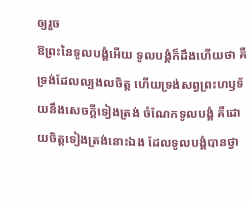ឲ្យរួច
ឱព្រះនៃទូលបង្គំអើយ ទូលបង្គំក៏ដឹងហើយថា គឺទ្រង់ដែលល្បងលចិត្ត ហើយទ្រង់សព្វព្រះហឫទ័យនឹងសេចក្ដីទៀងត្រង់ ចំណែកទូលបង្គំ គឺដោយចិត្តទៀងត្រង់នោះឯង ដែលទូលបង្គំបានថ្វា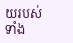យរបស់ទាំង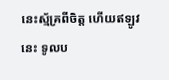នេះស្ម័គ្រពីចិត្ត ហើយឥឡូវនេះ ទូលប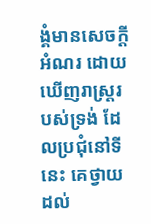ង្គំមានសេចក្ដីអំណរ ដោយឃើញរាស្ត្ររបស់ទ្រង់ ដែលប្រជុំនៅទីនេះ គេថ្វាយដល់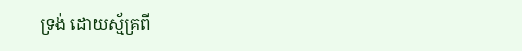ទ្រង់ ដោយស្ម័គ្រពី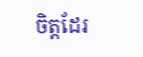ចិត្តដែរ